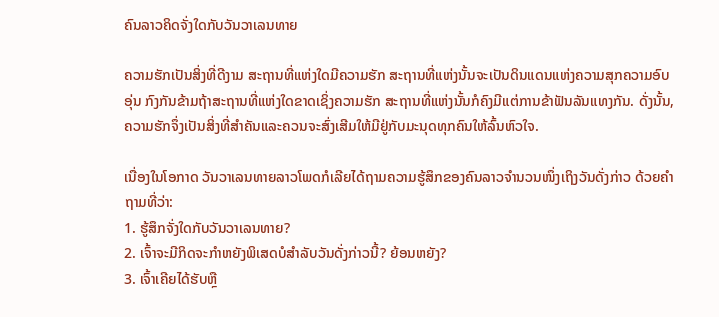ຄົນລາວຄິດຈັ່ງໃດກັບວັນວາເລນທາຍ

ຄວາມຮັກເປັນສິ່ງທີ່ດີງາມ ສະຖານທີ່ແຫ່ງໃດມີຄວາມຮັກ ສະຖານທີ່ແຫ່ງນັ້ນຈະເປັນດິນແດນແຫ່ງຄວາມສຸກຄວາມອົບອຸ່ນ ກົງກັນຂ້າມຖ້າສະຖານທີ່ແຫ່ງໃດຂາດເຊິ່ງຄວາມຮັກ ສະຖານທີ່ແຫ່ງນັ້ນກໍຄົງມີແຕ່ການຂ້າຟັນລັນແທງກັນ. ດັ່ງນັ້ນ, ຄວາມຮັກຈຶ່ງເປັນສິ່ງທີ່ສຳຄັນແລະຄວນຈະສົ່ງເສີມໃຫ້ມີຢູ່ກັບມະນຸດທຸກຄົນໃຫ້ລົ້ນຫົວໃຈ.

ເນື່ອງໃນໂອກາດ ວັນວາເລນທາຍລາວໂພດກໍເລີຍໄດ້ຖາມຄວາມຮູ້ສຶກຂອງຄົນລາວຈຳນວນໜຶ່ງເຖິງວັນດັ່ງກ່າວ ດ້ວຍຄຳຖາມທີ່ວ່າ:
1. ຮູ້ສຶກຈັ່ງໃດກັບວັນວາເລນທາຍ?
2. ເຈົ້າຈະມີກິດຈະກຳຫຍັງພິເສດບໍສຳລັບວັນດັ່ງກ່າວນີ້? ຍ້ອນຫຍັງ?
3. ເຈົ້າເຄີຍໄດ້ຮັບຫຼື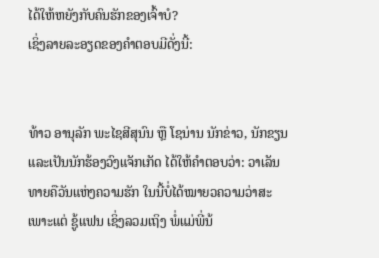ໄດ້ໃຫ້ຫຍັງກັບຄົນຮັກຂອງເຈົ້າບໍ?
ເຊິ່ງລາຍລະອຽດຂອງຄຳຕອບມີດັ່ງນີ້:


ທ້າວ ອານຸລັກ ພະໄຊສີສຸນົນ ຫຼື ໂຊນ່ານ ນັກຂ່າວ, ນັກຂຽນ ແລະເປັນນັກຮ້ອງວົງແຈັກເກັດ ໄດ້ໃຫ້ຄຳຕອບວ່າ: ວາເລັນທາຍຄືວັນແຫ່ງຄວາມຮັກ ໃນນີ້ບໍ່ໄດ້ໝາຍວຄວາມວ່າສະເພາະແຕ່ ຊູ້ແຟນ ເຊິ່ງລວມເຖິງ ພໍ່ແມ່ພີ່ນ້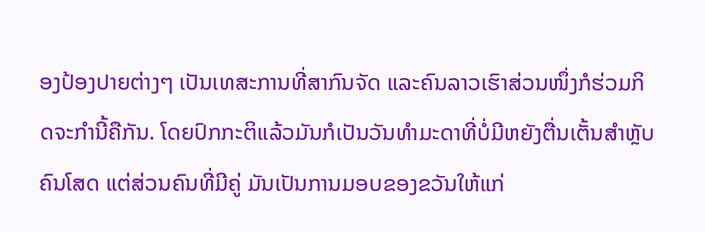ອງປ້ອງປາຍຕ່າງໆ ເປັນເທສະການທີ່ສາກົນຈັດ ແລະຄົນລາວເຮົາສ່ວນໜຶ່ງກໍຮ່ວມກິດຈະກຳນີ້ຄືກັນ. ໂດຍປົກກະຕິແລ້ວມັນກໍເປັນວັນທຳມະດາທີ່ບໍ່ມີຫຍັງຕື່ນເຕັ້ນສໍາຫຼັບຄົນໂສດ ແຕ່ສ່ວນຄົນທີ່ມີຄູ່ ມັນເປັນການມອບຂອງຂວັນໃຫ້ແກ່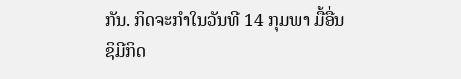ກັນ. ກິດຈະກໍາໃນວັນທີ 14 ກຸມພາ ມື້ອື່ນ ຊິມີກິດ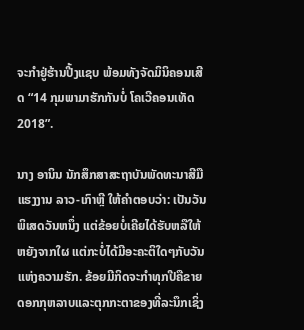ຈະກໍາຢູ່ຮ້ານປີ້ງແຊບ ພ້ອມທັງຈັດມິນິຄອນເສີດ “14 ກຸມພາມາຮັກກັນບໍ່ ໂຄເວີຄອນເທັດ 2018”.

ນາງ ອານິນ ນັກສຶກສາສະຖາບັນພັດທະນາສີມືແຮງງານ ລາວ-ເກົາຫຼີ ໃຫ້ຄຳຕອບວ່າ: ເປັນວັນພິເສດວັນຫນຶ່ງ ແຕ່ຂ້ອຍບໍ່ເຄີຍໄດ້ຮັບຫລືໃຫ້ຫຍັງຈາກໃຜ ແຕ່ກະບໍ່ໄດ້ມີອະຄະຕິໃດໆກັບວັນແຫ່ງຄວາມຮັກ. ຂ້ອຍມີກິດຈະກຳທຸກປີຄືຂາຍດອກກຸຫລາບແລະຕຸກກະຕາຂອງທີ່ລະນຶກເຊິ່ງ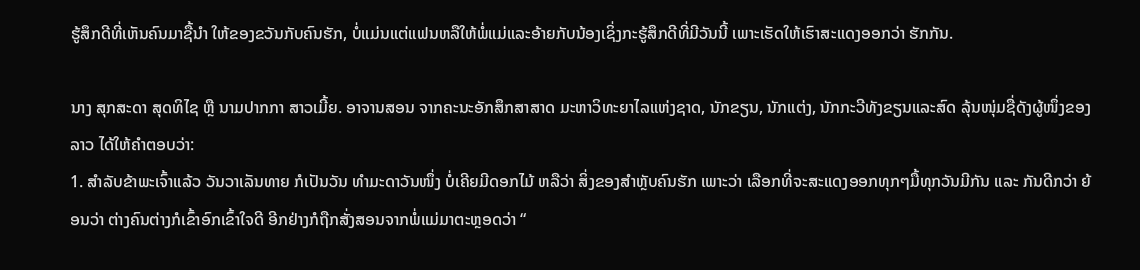ຮູ້ສຶກດີທີ່ເຫັນຄົນມາຊື້ນຳ ໃຫ້ຂອງຂວັນກັບຄົນຮັກ, ບໍ່ແມ່ນແຕ່ແຟນຫລືໃຫ້ພໍ່ແມ່ແລະອ້າຍກັບນ້ອງເຊິ່ງກະຮູ້ສຶກດີທີ່ມີວັນນີ້ ເພາະເຮັດໃຫ້ເຮົາສະແດງອອກວ່າ ຮັກກັນ.

ນາງ ສຸກສະດາ ສຸດທິໄຊ ຫຼື ນາມປາກກາ ສາວເມີ້ຍ. ອາຈານສອນ ຈາກຄະນະອັກສຶກສາສາດ ມະຫາວິທະຍາໄລແຫ່ງຊາດ, ນັກຂຽນ, ນັກແຕ່ງ, ນັກກະວີທັງຂຽນແລະສົດ ລຸ້ນໜຸ່ມຊື່ດັງຜູ້ໜຶ່ງຂອງລາວ ໄດ້ໃຫ້ຄຳຕອບວ່າ:
1. ສຳລັບຂ້າພະເຈົ້າແລ້ວ ວັນວາເລັນທາຍ ກໍເປັນວັນ ທຳມະດາວັນໜຶ່ງ ບໍ່ເຄີຍມີດອກໄມ້ ຫລືວ່າ ສິ່ງຂອງສຳຫຼັບຄົນຮັກ ເພາະວ່າ ເລືອກທີ່ຈະສະແດງອອກທຸກໆມື້ທຸກວັນມີກັນ ແລະ ກັນດີກວ່າ ຍ້ອນວ່າ ຕ່າງຄົນຕ່າງກໍເຂົ້າອົກເຂົ້າໃຈດີ ອີກຢ່າງກໍຖືກສັ່ງສອນຈາກພໍ່ແມ່ມາຕະຫຼອດວ່າ “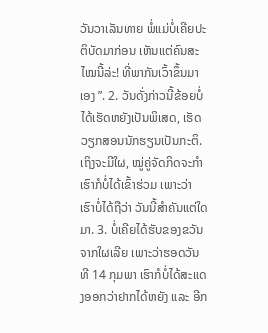ວັນວາເລັນທາຍ ພໍ່ແມ່ບໍ່ເຄີຍປະຕິບັດມາກ່ອນ ເຫັນແຕ່ຄົນສະໄໝນີ້ລ່ະ! ທີ່ພາກັນເວົ້າຂຶ້ນມາເອງ ”. 2. ວັນດັ່ງກ່າວນີ້ຂ້ອຍບໍ່ໄດ້ເຮັດຫຍັງເປັນພິເສດ, ເຮັດວຽກສອນນັກຮຽນເປັນກະຕິ. ເຖິງຈະມີໃຜ, ໝູ່ຄູ່ຈັດກິດຈະກຳເຮົາກໍບໍ່ໄດ້ເຂົ້າຮ່ວມ ເພາະວ່າ ເຮົາບໍ່ໄດ້ຖືວ່າ ວັນນີ້ສຳຄັນແຕ່ໃດມາ. 3. ບໍ່ເຄີຍໄດ້ຮັບຂອງຂວັນຈາກໃຜເລີຍ ເພາະວ່າຮອດວັນທີ 14 ກຸມພາ ເຮົາກໍບໍ່ໄດ້ສະແດງອອກວ່າຢາກໄດ້ຫຍັງ ແລະ ອີກ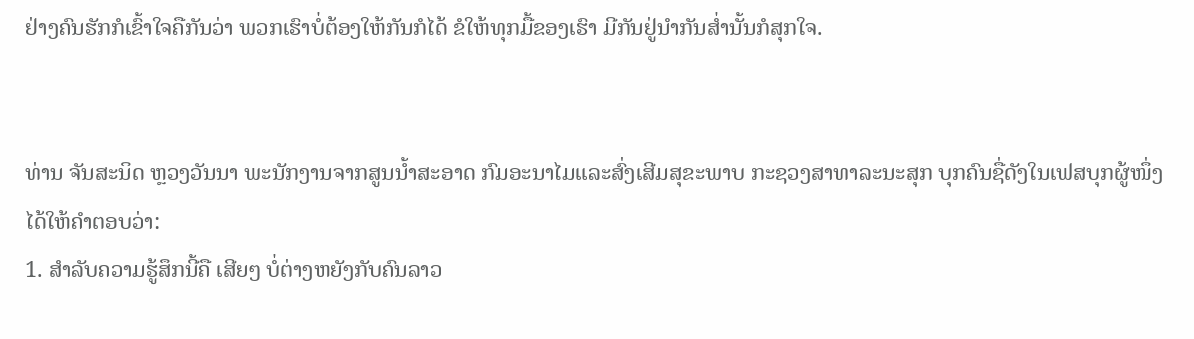ຢ່າງຄົນຮັກກໍເຂົ້າໃຈຄືກັນວ່າ ພວກເຮົາບໍ່ຕ້ອງໃຫ້ກັນກໍໄດ້ ຂໍໃຫ້ທຸກມື້ຂອງເຮົາ ມີກັນຢູ່ນຳກັນສ່ຳນັ້ນກໍສຸກໃຈ.


ທ່ານ ຈັນສະນິດ ຫຼວງວັນນາ ພະນັກງານຈາກສູນນໍ້າສະອາດ ກົມອະນາໄມແລະສົ່ງເສີມສຸຂະພາບ ກະຊວງສາທາລະນະສຸກ ບຸກຄົນຊື່ດັງໃນເຟສບຸກຜູ້ໜຶ່ງ ໄດ້ໃຫ້ຄຳຕອບວ່າ:
1. ສຳລັບຄວາມຮູ້ສຶກນີ້ຄື ເສີຍໆ ບໍ່ຕ່າງຫຍັງກັບຄົນລາວ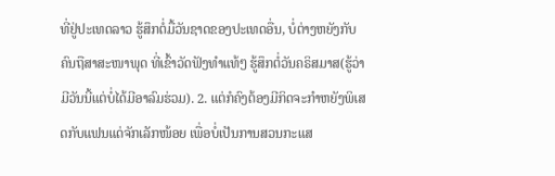ທີ່ຢູ່ປະເທດລາວ ຮູ້ສຶກຕໍ່ມື້ວັນຊາດຂອງປະເທດອື່ນ, ບໍ່ຕ່າງຫຍັງກັບຄົນຖືສາສະໜາພຸດ ທີ່ເຂົ້າວັດຟັງທຳແທ້ໆ ຮູ້ສຶກຕໍ່ວັນຄຣິສມາສ(ຮູ້ວ່າມີວັນນີ້ແຕ່ບໍ່ໄດ້ມີອາລົມຮ່ວມ). 2. ແຕ່ກໍຄົງຕ້ອງມີກິດຈະກຳຫຍັງພິເສດກັບແຟນແດ່ຈັກເລັກໜ້ອຍ ເພື່ອບໍ່ເປັນການສວນກະແສ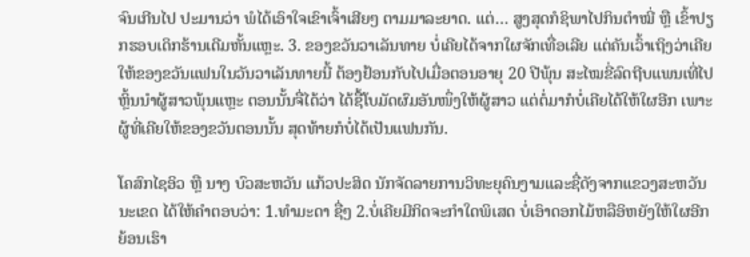ຈົນເກີນໄປ ປະມານວ່າ ພໍໄດ້ເອົາໃຈເຂົາເຈົ້າເສີຍໆ ຕາມມາລະຍາດ. ແຕ່… ສູງສຸດກໍຊິພາໄປກິນຕໍາໝີ່ ຫຼື ເຂົ້າປຽກຮອບເດິກຮ້ານເດີມຫັ້ນແຫຼະ. 3. ຂອງຂວັນວາເລັນທາຍ ບໍ່ເຄີຍໄດ້ຈາກໃຜຈັກເທື່ອເລີຍ ແຕ່ຄັນເວົ້າເຖິງວ່າເຄີຍໃຫ້ຂອງຂວັນແຟນໃນວັນວາເລັນທາຍນີ້ ຕ້ອງຢ້ອນກັບໄປເມື່ອຕອນອາຍຸ 20 ປີພຸ້ນ ສະໄໝຂີ່ລົດຖີບແພນເທີ່ໄປຫຼິ້ນນຳຜູ້ສາວພຸ້ນແຫຼະ ຕອນນັ້ນຈື່ໄດ້ວ່າ ໄດ້ຊື້ໂບມັດຜົມອັນໜຶ່ງໃຫ້ຜູ້ສາວ ແຕ່ຕໍ່ມາກໍບໍ່ເຄີຍໄດ້ໃຫ້ໃຜອີກ ເພາະຜູ້ທີ່ເຄີຍໃຫ້ຂອງຂວັນຕອນນັ້ນ ສຸດທ້າຍກໍບໍ່ໄດ້ເປັນແຟນກັນ.

ໂຄສົກໄຊອິວ ຫຼື ນາງ ບົວສະຫວັນ ແກ້ວປະສິດ ນັກຈັດລາຍການວິທະຍຸຄົນງາມແລະຊື່ດັງຈາກແຂວງສະຫວັນນະເຂດ ໄດ້ໃຫ້ຄຳຕອບວ່າ: 1.ທໍາມະດາ ຊື່ໆ 2.ບໍ່ເຄີຍມີກິດຈະກຳໃດພິເສດ ບໍ່ເອົາດອກໄມ້ຫລືອິຫຍັງໃຫ້ໃຜອີກ ຍ້ອນເຮົາ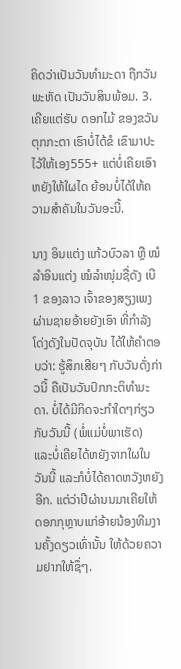ຄິດວ່າເປັນວັນທໍາມະດາ ຖືກວັນພະຫັດ ເປັນວັນສິນພ້ອມ. 3.ເຄີຍແຕ່ຮັບ ດອກໄມ້ ຂອງຂວັນ ຕຸກກະຕາ ເຮົາບໍ່ໄດ້ຂໍ ເຂົາມາປະໄວ້ໃຫ້ເອງ555+ ແຕ່ບໍ່ເຄີຍເອົາຫຍັງໃຫ້ໃຜໄດ ຍ້ອນບໍ່ໄດ້ໃຫ້ຄວາມສໍາຄັນໃນວັນອະນີ້.

ນາງ ອິນແຕ່ງ ແກ້ວບົວລາ ຫຼື ໝໍລຳອິນແຕ່ງ ໝໍລຳໜຸ່ມຊື່ດັງ ເບີ 1 ຂອງລາວ ເຈົ້າຂອງສຽງເພງ ຜ່ານຊາຍອ້າຍຍັງເອົາ ທີ່ກຳລັງໂດ່ງດັງໃນປັດຈຸບັນ ໄດ້ໃຫ້ຄຳຕອບວ່າ: ຮູ້ສຶກເສີຍໆ ກັບວັນດັ່ງກ່າວນີ້ ຄືເປັນວັນປົກກະຕິທຳມະດາ. ບໍ່ໄດ້ມີກິດຈະກຳໃດໆກ່ຽວກັບວັນນີ້ (ພໍ່ແມ່ບໍ່ພາເຮັດ) ແລະບໍ່ເຄີຍໄດ້ຫຍັງຈາກໃຜໃນວັນນີ້ ແລະກໍບໍ່ໄດ້ຄາດຫວັງຫຍັງອີກ. ແຕ່ວ່າປີຜ່ານນມາເຄີຍໃຫ້ດອກກຸຫຼາບແກ່ອ້າຍນ້ອງທີມງານຄັ້ງດຽວເທົ່ານັ້ນ ໃຫ້ດ້ວຍຄວາມຢາກໃຫ້ຊຶ່ໆ.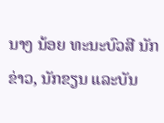ນາງ ນ້ອຍ ທະນະບົວສີ ນັກຂ່າວ, ນັກຂຽນ ແລະບັນ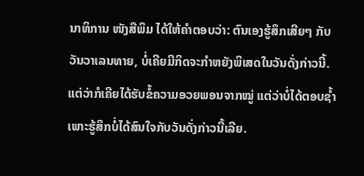ນາທິການ ໜັງສືພິມ ໄດ້ໃຫ້ຄຳຕອບວ່າ: ຕົນເອງຮູ້ສຶກເສີຍໆ ກັບວັນວາເລນທາຍ, ບໍ່ເຄີຍມີກິດຈະກຳຫຍັງພິເສດໃນວັນດັ່ງກ່າວນີ້. ແຕ່ວ່າກໍເຄີຍໄດ້ຮັບຂໍ້ຄວາມອວຍພອນຈາກໝູ່ ແຕ່ວ່າບໍ່ໄດ້ຕອບຊໍ້າ ເພາະຮູ້ສຶກບໍ່ໄດ້ສົນໃຈກັບວັນດັ່ງກ່າວນີ້ເລີຍ.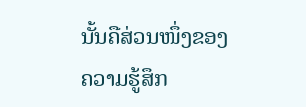ນັ້ນຄືສ່ວນໜຶ່ງຂອງຄວາມຮູ້ສຶກ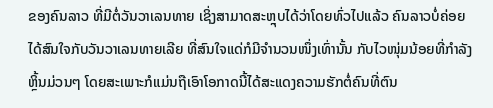ຂອງຄົນລາວ ທີ່ມີຕໍ່ວັນວາເລນທາຍ ເຊິ່ງສາມາດສະຫຼຸບໄດ້ວ່າໂດຍທົ່ວໄປແລ້ວ ຄົນລາວບໍ່ຄ່ອຍໄດ້ສົນໃຈກັບວັນວາເລນທາຍເລີຍ ທີ່ສົນໃຈແດ່ກໍມີຈຳນວນໜຶ່ງເທົ່ານັ້ນ ກັບໄວໜຸ່ມນ້ອຍທີ່ກຳລັງຫຼິ້ນມ່ວນໆ ໂດຍສະເພາະກໍແມ່ນຖືເອົາໂອກາດນີ້ໄດ້ສະແດງຄວາມຮັກຕໍ່ຄົນທີ່ຕົນ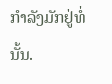ກຳລັງມັກຢູ່ທໍ່ນັ້ນ.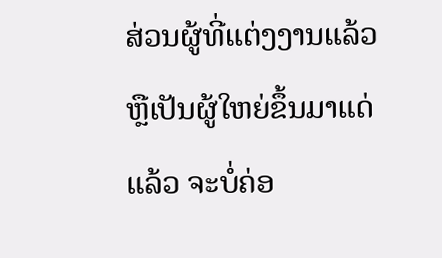ສ່ວນຜູ້ທີ່ແຕ່ງງານແລ້ວຫຼືເປັນຜູ້ໃຫຍ່ຂຶ້ນມາແດ່ແລ້ວ ຈະບໍ່ຄ່ອ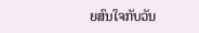ຍສົນໃຈກັບວັນ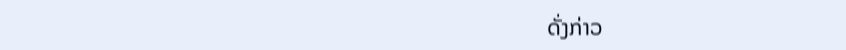ດັ່ງກ່າວ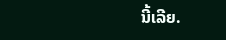ນີ້ເລີຍ.